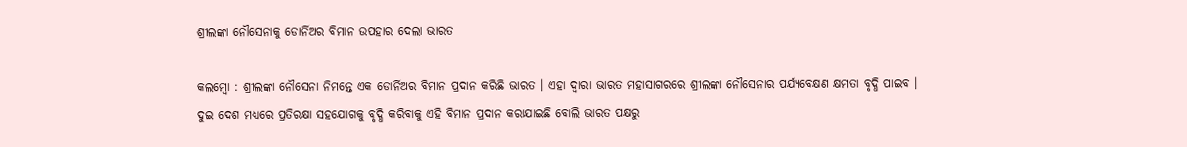ଶ୍ରୀଲଙ୍କା ନୌସେନାକୁ ଡୋର୍ନିଅର ବିମାନ ଉପହାର ଦେଲା ଭାରତ

କଲମ୍ବୋ : ଶ୍ରୀଲଙ୍କା ନୌସେନା ନିମନ୍ତେ ଏକ ଡୋର୍ନିଅର ବିମାନ ପ୍ରଦାନ କରିଛି ଭାରତ । ଏହା ଦ୍ବାରା ଭାରତ ମହାସାଗରରେ ଶ୍ରୀଲଙ୍କା ନୌସେନାର ପର୍ଯ୍ୟବେକ୍ଷଣ କ୍ଷମତା ବୃଦ୍ଧି ପାଇବ । ଦୁଇ ଦେଶ ମଧ୍ୟରେ ପ୍ରତିରକ୍ଷା ସହଯୋଗକୁ ବୃଦ୍ଧି କରିବାକୁ ଏହି ବିମାନ ପ୍ରଦାନ କରାଯାଇଛି ବୋଲି ଭାରତ ପକ୍ଷରୁ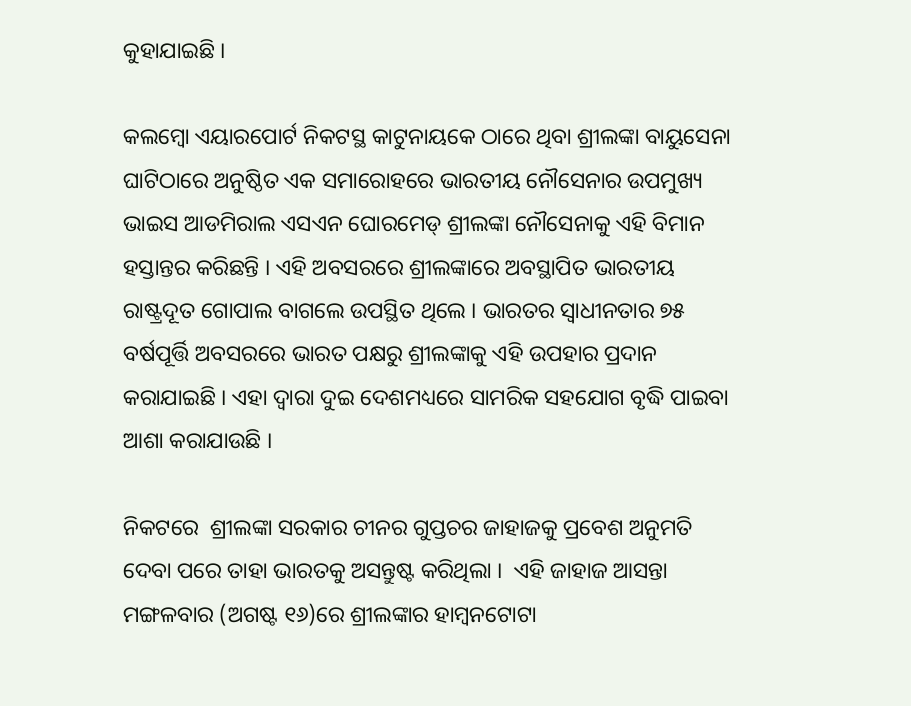କୁହାଯାଇଛି ।

କଲମ୍ବୋ ଏୟାରପୋର୍ଟ ନିକଟସ୍ଥ କାଟୁନାୟକେ ଠାରେ ଥିବା ଶ୍ରୀଲଙ୍କା ବାୟୁସେନା ଘାଟିଠାରେ ଅନୁଷ୍ଠିତ ଏକ ସମାରୋହରେ ଭାରତୀୟ ନୌସେନାର ଉପମୁଖ୍ୟ ଭାଇସ ଆଡମିରାଲ ଏସଏନ ଘୋରମେଡ୍ ଶ୍ରୀଲଙ୍କା ନୌସେନାକୁ ଏହି ବିମାନ ହସ୍ତାନ୍ତର କରିଛନ୍ତି । ଏହି ଅବସରରେ ଶ୍ରୀଲଙ୍କାରେ ଅବସ୍ଥାପିତ ଭାରତୀୟ ରାଷ୍ଟ୍ରଦୂତ ଗୋପାଲ ବାଗଲେ ଉପସ୍ଥିତ ଥିଲେ । ଭାରତର ସ୍ବାଧୀନତାର ୭୫ ବର୍ଷପୂର୍ତ୍ତି ଅବସରରେ ଭାରତ ପକ୍ଷରୁ ଶ୍ରୀଲଙ୍କାକୁ ଏହି ଉପହାର ପ୍ରଦାନ କରାଯାଇଛି । ଏହା ଦ୍ବାରା ଦୁଇ ଦେଶମଧ୍ୟରେ ସାମରିକ ସହଯୋଗ ବୃଦ୍ଧି ପାଇବା ଆଶା କରାଯାଉଛି ।

ନିକଟରେ  ଶ୍ରୀଲଙ୍କା ସରକାର ଚୀନର ଗୁପ୍ତଚର ଜାହାଜକୁ ପ୍ରବେଶ ଅନୁମତି ଦେବା ପରେ ତାହା ଭାରତକୁ ଅସନ୍ତୁଷ୍ଟ କରିଥିଲା ।  ଏହି ଜାହାଜ ଆସନ୍ତା ମଙ୍ଗଳବାର (ଅଗଷ୍ଟ ୧୬)ରେ ଶ୍ରୀଲଙ୍କାର ହାମ୍ବନଟୋଟା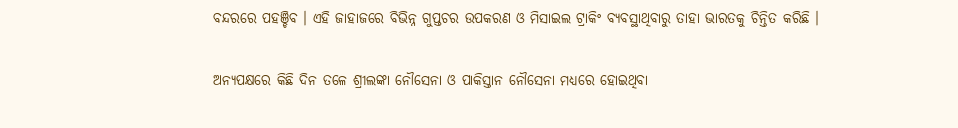ବନ୍ଦରରେ ପହଞ୍ଚିବ । ଏହି ଜାହାଜରେ ବିଭିନ୍ନ ଗୁପ୍ତଚର ଉପକରଣ ଓ ମିସାଇଲ ଟ୍ରାକିଂ ବ୍ୟବସ୍ଥାଥିବାରୁ ତାହା ଭାରତକୁ ଚିନ୍ତିତ କରିଛି ।

ଅନ୍ୟପକ୍ଷରେ କିଛି ଦିନ ତଳେ ଶ୍ରୀଲଙ୍କା ନୌସେନା ଓ ପାକିସ୍ତାନ ନୌସେନା ମଧ୍ୟରେ ହୋଇଥିବା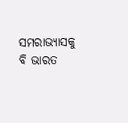ସମରାଭ୍ୟାସକୁ ବି ଭାରତ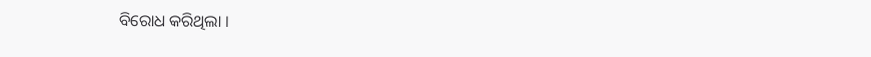ବିରୋଧ କରିଥିଲା ।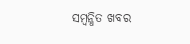ସମ୍ବନ୍ଧିତ ଖବର